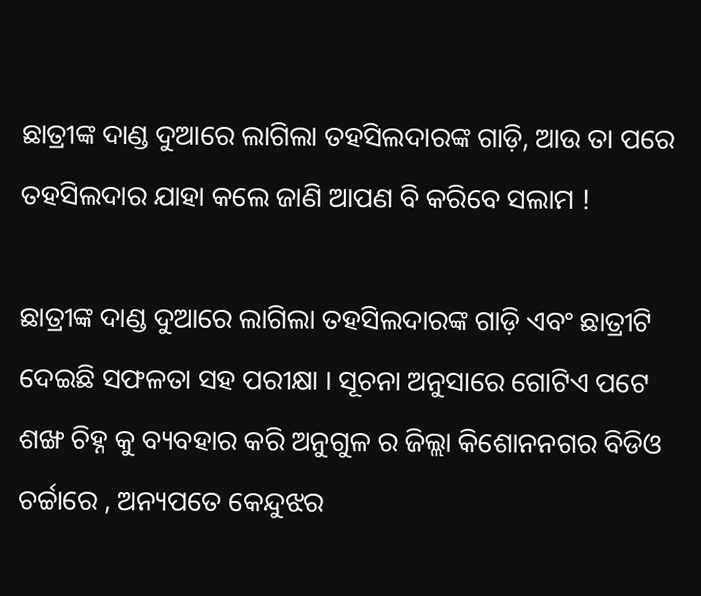ଛାତ୍ରୀଙ୍କ ଦାଣ୍ଡ ଦୁଆରେ ଲାଗିଲା ତହସିଲଦାରଙ୍କ ଗାଡ଼ି, ଆଉ ତା ପରେ ତହସିଲଦାର ଯାହା କଲେ ଜାଣି ଆପଣ ବି କରିବେ ସଲାମ !

ଛାତ୍ରୀଙ୍କ ଦାଣ୍ଡ ଦୁଆରେ ଲାଗିଲା ତହସିଲଦାରଙ୍କ ଗାଡ଼ି ଏବଂ ଛାତ୍ରୀଟି ଦେଇଛି ସଫଳତା ସହ ପରୀକ୍ଷା । ସୂଚନା ଅନୁସାରେ ଗୋଟିଏ ପଟେ ଶଙ୍ଖ ଚିହ୍ନ କୁ ବ୍ୟବହାର କରି ଅନୁଗୁଳ ର ଜିଲ୍ଲା କିଶୋନନଗର ବିଡିଓ ଚର୍ଚ୍ଚାରେ , ଅନ୍ୟପତେ କେନ୍ଦୁଝର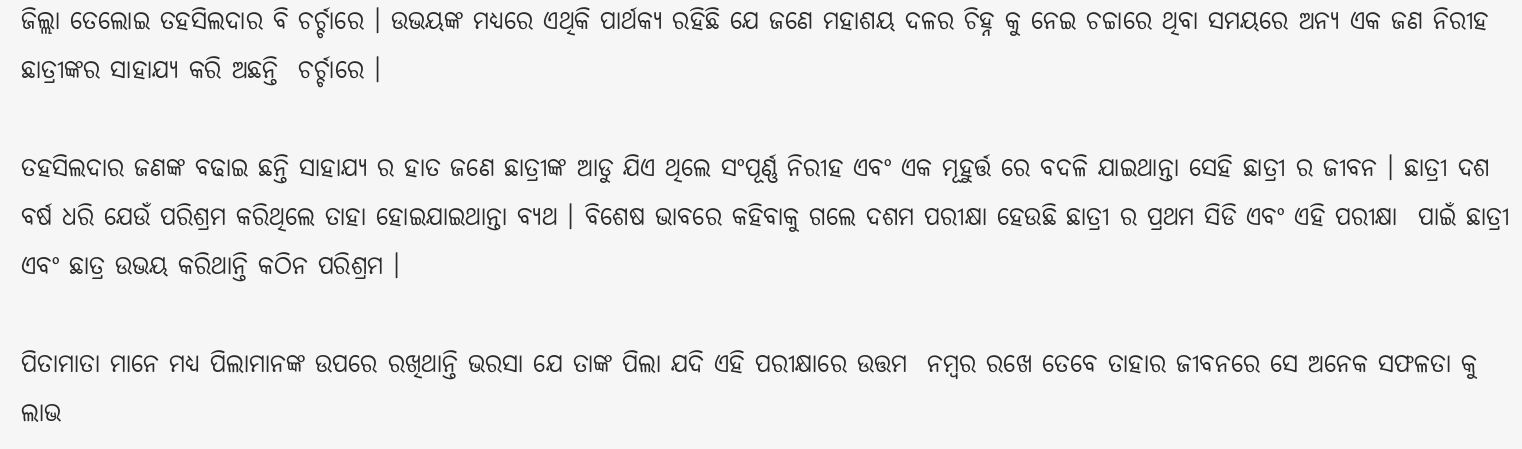ଜିଲ୍ଲା ତେଲୋଇ ତହସିଲଦାର ବି ଚର୍ଚ୍ଚାରେ । ଉଭୟଙ୍କ ମଧ୍ଯରେ ଏଥିକି ପାର୍ଥକ୍ଯ ରହିଛି ଯେ ଜଣେ ମହାଶୟ ଦଳର ଚିହ୍ନ କୁ ନେଇ ଚଚ୍ଚାରେ ଥିବା ସମୟରେ ଅନ୍ୟ ଏକ ଜଣ ନିରୀହ ଛାତ୍ରୀଙ୍କର ସାହାଯ୍ୟ କରି ଅଛନ୍ତି  ଚର୍ଚ୍ଚାରେ ।

ତହସିଲଦାର ଜଣଙ୍କ ବଢାଇ ଛନ୍ତି ସାହାଯ୍ୟ ର ହାତ ଜଣେ ଛାତ୍ରୀଙ୍କ ଆଡୁ ଯିଏ ଥିଲେ ସଂପୂର୍ଣ୍ଣ ନିରୀହ ଏବଂ ଏକ ମୂହୁର୍ତ୍ତ ରେ ବଦଳି ଯାଇଥାନ୍ତା ସେହି ଛାତ୍ରୀ ର ଜୀବନ । ଛାତ୍ରୀ ଦଶ ବର୍ଷ ଧରି ଯେଉଁ ପରିଶ୍ରମ କରିଥିଲେ ତାହା ହୋଇଯାଇଥାନ୍ତା ବ୍ୟଥ । ବିଶେଷ ଭାବରେ କହିବାକୁ ଗଲେ ଦଶମ ପରୀକ୍ଷା ହେଉଛି ଛାତ୍ରୀ ର ପ୍ରଥମ ସିଡି ଏବଂ ଏହି ପରୀକ୍ଷା  ପାଇଁ ଛାତ୍ରୀ ଏବଂ ଛାତ୍ର ଉଭୟ କରିଥାନ୍ତି କଠିନ ପରିଶ୍ରମ ।

ପିତାମାତା ମାନେ ମଧ୍ୟ ପିଲାମାନଙ୍କ ଉପରେ ରଖିଥାନ୍ତି ଭରସା ଯେ ତାଙ୍କ ପିଲା ଯଦି ଏହି ପରୀକ୍ଷାରେ ଉତ୍ତମ  ନମ୍ବର ରଖେ ତେବେ ତାହାର ଜୀବନରେ ସେ ଅନେକ ସଫଳତା କୁ ଲାଭ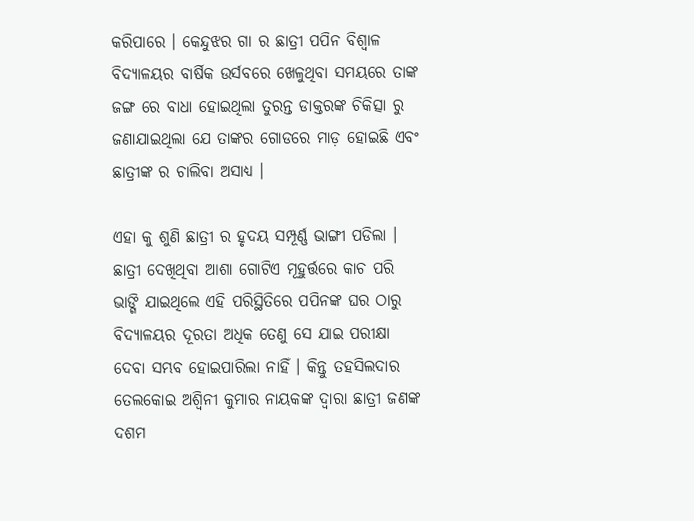କରିପାରେ । କେନ୍ଦୁଝର ଗା ର ଛାତ୍ରୀ ପପିନ ବିଶ୍ଵାଳ ବିଦ୍ୟାଳୟର ବାର୍ଷିକ ଉର୍ସବରେ ଖେଳୁଥିବା ସମୟରେ ତାଙ୍କ ଜଙ୍ଗ ରେ ବାଧା ହୋଇଥିଲା ତୁରନ୍ତ ଡାକ୍ତରଙ୍କ ଚିକିତ୍ସା ରୁ ଜଣାଯାଇଥିଲା ଯେ ତାଙ୍କର ଗୋଡରେ ମାଡ଼ ହୋଇଛି ଏବଂ ଛାତ୍ରୀଙ୍କ ର ଚାଲିବା ଅସାଧ୍ୟ ।

ଏହା କୁ ଶୁଣି ଛାତ୍ରୀ ର ହୃଦୟ ସମ୍ପୂର୍ଣ୍ଣ ଭାଙ୍ଗୀ ପଡିଲା । ଛାତ୍ରୀ ଦେଖିଥିବା ଆଶା ଗୋଟିଏ ମୂହୁର୍ତ୍ତରେ କାଚ ପରି ଭାଙ୍ଗି ଯାଇଥିଲେ ଏହି ପରିସ୍ଥିତିରେ ପପିନଙ୍କ ଘର ଠାରୁ ବିଦ୍ୟାଳୟର ଦୂରତା ଅଧିକ ତେଣୁ ସେ ଯାଇ ପରୀକ୍ଷା ଦେବା ସମ୍ଭବ ହୋଇପାରିଲା ନାହିଁ । କିନ୍ତୁ ତହସିଲଦାର ତେଲକୋଇ ଅଶ୍ଵିନୀ କୁମାର ନାୟକଙ୍କ ଦ୍ଵାରା ଛାତ୍ରୀ ଜଣଙ୍କ ଦଶମ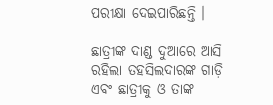ପରୀକ୍ଷା ଦେଇପାରିଛନ୍ତି ।

ଛାତ୍ରୀଙ୍କ ଦାଣ୍ଡ ଦୁଆରେ ଆସି ରହିଲା ତହସିଲଦାରଙ୍କ ଗାଡ଼ି ଏବଂ ଛାତ୍ରୀକୁ ଓ ତାଙ୍କ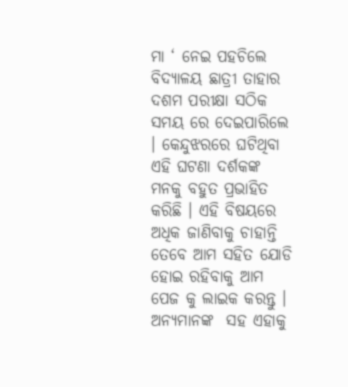ମା ‘ ନେଇ ପହଚିଲେ ବିଦ୍ୟାଳୟ ଛାତ୍ରୀ ତାହାର ଦଶମ ପରୀକ୍ଷା ସଠିକ ସମୟ ରେ ଦେଇପାରିଲେ । କେନ୍ଦୁଝରରେ ଘଟିଥିବା ଏହି ଘଟଣା ଦର୍ଶକଙ୍କ ମନକୁ ବହୁତ ପ୍ରଭାହିତ କରିଛି । ଏହି ବିଷୟରେ ଅଧିକ ଜାଣିବାକୁ ଚାହାନ୍ତି ତେବେ ଆମ ସହିତ ଯୋଡି ହୋଇ ରହିବାକୁ ଆମ ପେଜ କୁ ଲାଇକ କରନ୍ତୁ । ଅନ୍ୟମାନଙ୍କ  ସହ ଏହାକୁ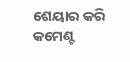ଶେୟାର କରି କମେଣ୍ଟ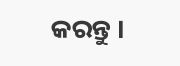କରନ୍ତୁ ।